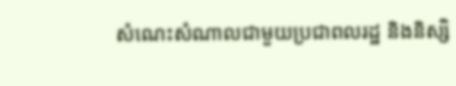សំណេះសំណាលជាមួយប្រជាពលរដ្ឋ និងនិស្សិ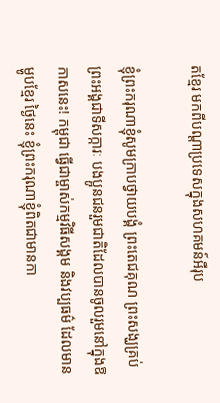តខ្មែរ មកពីបណ្តាប្រទេសក្នុងសហគមន៍អឺរុប

ខ្ញុំព្រះករុណាខ្ញុំសូមក្រាបថ្វាយបង្គំ ព្រះតេជគុណ ព្រះសង្ឃគ្រប់ព្រះអង្គជាទីសក្ការៈ បងប្អូនជនរួមជាតិដែលបានចូលរួមនៅក្នុងឱកាសនេះ! កម្ពុជា ធ្វើជាម្ចាស់កម្មវិធីសង្គម និងវប្បធម៌ ដែលមានម្ហូបខ្មែរ ថ្ងៃនេះ ខ្ញុំព្រះករុណាខ្ញុំពិតជាមានកា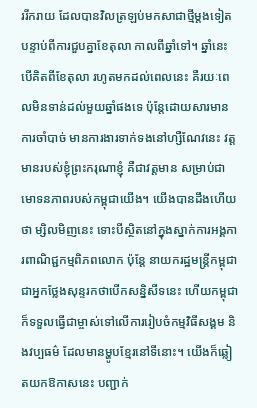ររីករាយ ដែលបានវិលត្រឡប់មកសាជាថ្មីម្ដងទៀត បន្ទាប់ពីការជួបគ្នាខែតុលា កាលពីឆ្នាំទៅ។ ឆ្នាំនេះ បើគិតពីខែតុលា រហូតមកដល់ពេលនេះ គឺរយៈពេលមិនទាន់ដល់មួយឆ្នាំផងទេ ប៉ុន្តែដោយសារមានការចាំបាច់ មានការងារទាក់ទងនៅហ្សឺណែវនេះ វត្តមានរបស់ខ្ញុំព្រះករុណាខ្ញុំ គឺជាវត្តមាន សម្រាប់ជាមោទនភាពរបស់កម្ពុជាយើង។ យើងបានដឹងហើយថា ម្សិលមិញនេះ ទោះបីស្ថិតនៅក្នុងស្នាក់ការអង្គការពាណិជ្ជកម្មពិភពលោក ប៉ុន្តែ នាយករដ្ឋមន្រ្តីកម្ពុជាជាអ្នកថ្លែងសុន្ទរកថាបើកសន្និសីទនេះ ហើយកម្ពុជាក៏ទទួលធ្វើជាម្ចាស់ទៅលើការរៀបចំកម្មវិធីសង្គម និងវប្បធម៌ ដែលមានម្ហូបខ្មែរនៅទីនោះ។ យើងក៏ឆ្លៀតយកឱកាសនេះ បញ្ជាក់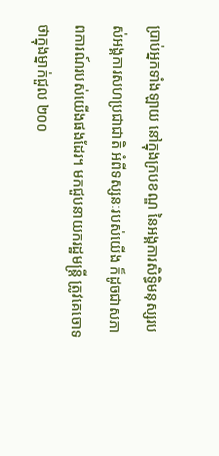ប្រាប់អ្នកទាំងឡាយ នៅក្នុងក្របខណ្ឌ នៃអង្គការសិទ្ធិមនុស្សរបស់អង្គការសហប្រជាជាតិ អំពីទស្សនៈរបស់យើង ក៏ដូចជាសភាពការណ៍របស់យើងផងដែរ។ មកជួបនាយករដ្ឋមន្ត្រី ត្រូវគេចោទថាក្នុងម្នាក់ជួល ២០០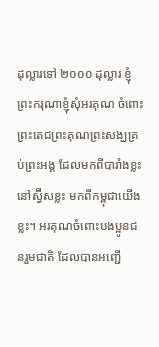ដុល្លារទៅ ២០០០ ដុល្លារ ខ្ញុំព្រះករុណាខ្ញុំសុំអរគុណ ចំពោះព្រះតេជព្រះគុណព្រះសង្ឃគ្រប់ព្រះអង្គ ដែលមកពីបារាំងខ្លះនៅស្វ៊ីសខ្លះ មកពីកម្ពុជាយើងខ្លះ។ អរគុណចំពោះបងប្អូនជនរួមជាតិ ដែលបានអញ្ជើ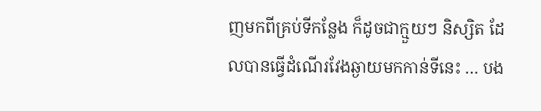ញមកពីគ្រប់ទីកន្លែង ក៏ដូចជាក្មួយៗ និស្សិត ដែលបានធ្វើដំណើរវែងឆ្ងាយមកកាន់ទីនេះ … បង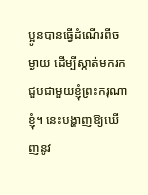ប្អូនបានធ្វើដំណើរពីចម្ងាយ ដើម្បីស្កាត់មករកជួបជាមួយខ្ញុំព្រះករុណាខ្ញុំ។ នេះបង្ហាញឱ្យឃើញនូវ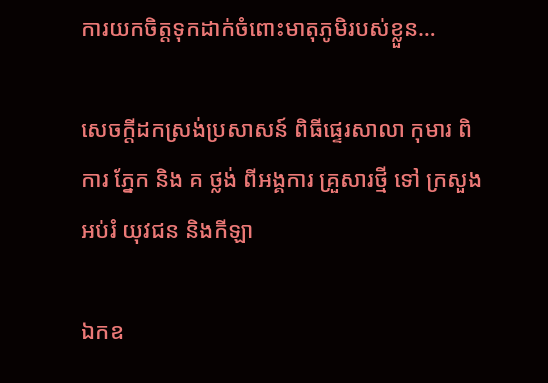ការយកចិត្តទុកដាក់ចំពោះមាតុភូមិរបស់ខ្លួន…

សេចក្តីដកស្រង់ប្រសាសន៍ ពិធីផ្ទេរសាលា កុមារ ពិការ ភ្នែក និង គ ថ្លង់ ពីអង្គការ គ្រួសារថ្មី ទៅ ក្រសួងអប់រំ យុវជន និងកីឡា

ឯកឧ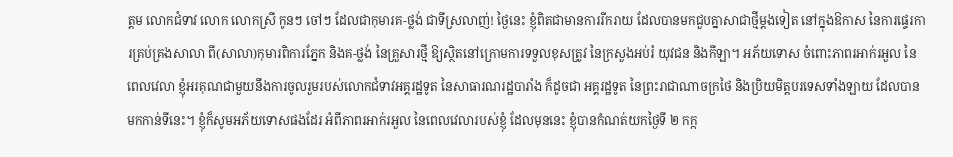ត្តម លោកជំទាវ លោក លោកស្រី កូនៗ ចៅៗ ដែលជាកុមារគ-ថ្លង់ ជាទីស្រលាញ់! ថ្ងៃនេះ ខ្ញុំពិតជាមានការរីករាយ ដែលបានមកជួបគ្នាសាជាថ្មីម្ដងទៀត នៅក្នុងឱកាស នៃការផ្ទេរការគ្រប់គ្រងសាលា ពី(សាលា)កុមារពិការភ្នែក និងគ-ថ្លង់ នៃគ្រួសារថ្មី ឱ្យស្ថិតនៅក្រោមការទទួលខុសត្រូវ នៃក្រសួងអប់រំ យុវជន និងកីឡា។ អភ័យទោស ចំពោះភាពរអាក់រអួល នៃពេលវេលា ខ្ញុំអរគុណជាមួយនឹងការចូលរួមរបស់លោកជំទាវអគ្គរដ្ឋទូត នៃសាធារណរដ្ឋបារាំង ក៏ដូចជា អគ្គរដ្ឋទូត នៃព្រះរាជាណាចក្រថៃ និងប្រិយមិត្តបរទេសទាំងឡាយ ដែលបានមកកាន់ទីនេះ។ ខ្ញុំក៏សូមអភ័យទោសផងដែរ អំពីភាពរអាក់រអួល នៃពេលវេលារបស់ខ្ញុំ ដែលមុននេះ ខ្ញុំបានកំណត់យកថ្ងៃទី ២ កក្ក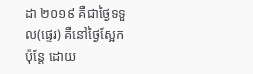ដា ២០១៩ គឺជាថ្ងៃទទួល(ផ្ទេរ) គឺនៅថ្ងៃស្អែក ប៉ុន្តែ ដោយ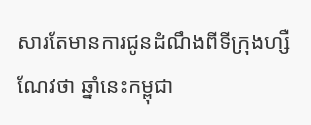សារតែមានការជូនដំណឹងពីទីក្រុងហ្សឺណែវថា ឆ្នាំនេះកម្ពុជា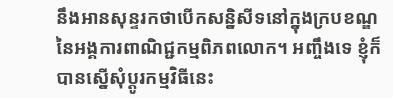នឹងអានសុន្ទរកថាបើកសន្និសីទនៅក្នុងក្របខណ្ឌ នៃអង្គការពាណិជ្ជកម្មពិភពលោក។ អញ្ចឹងទេ ខ្ញុំក៏បានស្នើសុំប្ដូរកម្មវិធីនេះ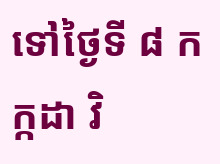ទៅថ្ងៃទី ៨ កក្កដា វិ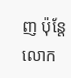ញ ប៉ុន្តែ លោក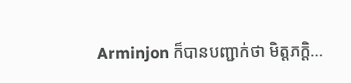Arminjon ក៏បានបញ្ជាក់ថា មិត្តភក្តិ…